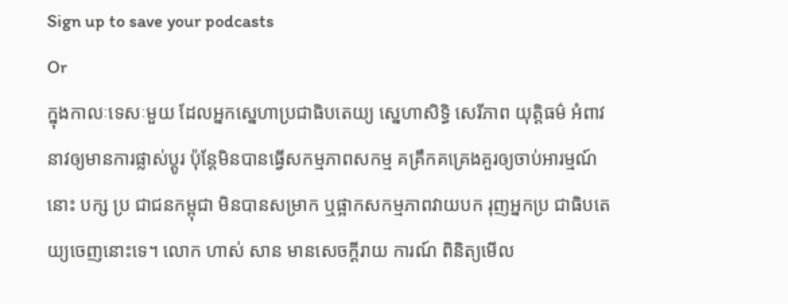Sign up to save your podcasts
Or
ក្នុងកាលៈទេសៈមួយ ដែលអ្នកស្នេហាប្រជាធិបតេយ្យ ស្នេហាសិទ្ធិ សេរីភាព យុត្តិធម៌ អំពាវ នាវឲ្យមានការផ្លាស់ប្តូរ ប៉ុន្តែមិនបានធ្វើសកម្មភាពសកម្ម គគ្រឹកគគ្រេងគួរឲ្យចាប់អារម្មណ៍នោះ បក្ស ប្រ ជាជនកម្ពុជា មិនបានសម្រាក ឬផ្អាកសកម្មភាពវាយបក រុញអ្នកប្រ ជាធិបតេយ្យចេញនោះទេ។ លោក ហាស់ សាន មានសេចក្តីរាយ ការណ៍ ពិនិត្យមើល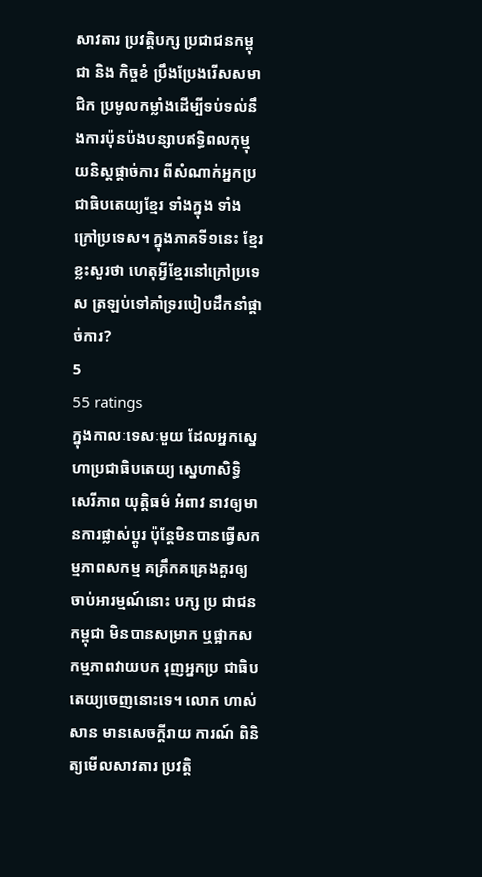សាវតារ ប្រវត្តិបក្ស ប្រជាជនកម្ពុជា និង កិច្ចខំ ប្រឹងប្រែងរើសសមាជិក ប្រមូលកម្លាំងដើម្បីទប់ទល់នឹងការប៉ុនប៉ងបន្សាបឥទ្ធិពលកុម្មុយនិស្តផ្តាច់ការ ពីសំណាក់អ្នកប្រជាធិបតេយ្យខ្មែរ ទាំងក្នុង ទាំងក្រៅប្រទេស។ ក្នុងភាគទី១នេះ ខ្មែរខ្លះសួរថា ហេតុអ្វីខ្មែរនៅក្រៅប្រទេស ត្រឡប់ទៅគាំទ្ររបៀបដឹកនាំផ្តាច់ការ?
5
55 ratings
ក្នុងកាលៈទេសៈមួយ ដែលអ្នកស្នេហាប្រជាធិបតេយ្យ ស្នេហាសិទ្ធិ សេរីភាព យុត្តិធម៌ អំពាវ នាវឲ្យមានការផ្លាស់ប្តូរ ប៉ុន្តែមិនបានធ្វើសកម្មភាពសកម្ម គគ្រឹកគគ្រេងគួរឲ្យចាប់អារម្មណ៍នោះ បក្ស ប្រ ជាជនកម្ពុជា មិនបានសម្រាក ឬផ្អាកសកម្មភាពវាយបក រុញអ្នកប្រ ជាធិបតេយ្យចេញនោះទេ។ លោក ហាស់ សាន មានសេចក្តីរាយ ការណ៍ ពិនិត្យមើលសាវតារ ប្រវត្តិ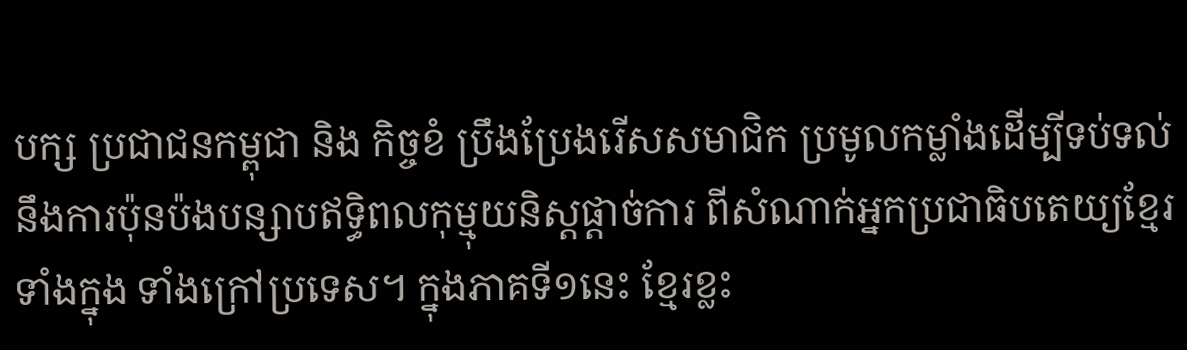បក្ស ប្រជាជនកម្ពុជា និង កិច្ចខំ ប្រឹងប្រែងរើសសមាជិក ប្រមូលកម្លាំងដើម្បីទប់ទល់នឹងការប៉ុនប៉ងបន្សាបឥទ្ធិពលកុម្មុយនិស្តផ្តាច់ការ ពីសំណាក់អ្នកប្រជាធិបតេយ្យខ្មែរ ទាំងក្នុង ទាំងក្រៅប្រទេស។ ក្នុងភាគទី១នេះ ខ្មែរខ្លះ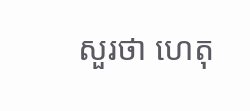សួរថា ហេតុ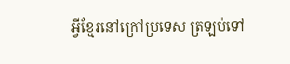អ្វីខ្មែរនៅក្រៅប្រទេស ត្រឡប់ទៅ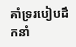គាំទ្ររបៀបដឹកនាំ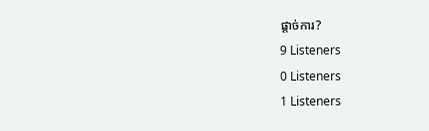ផ្តាច់ការ?
9 Listeners
0 Listeners
1 Listeners